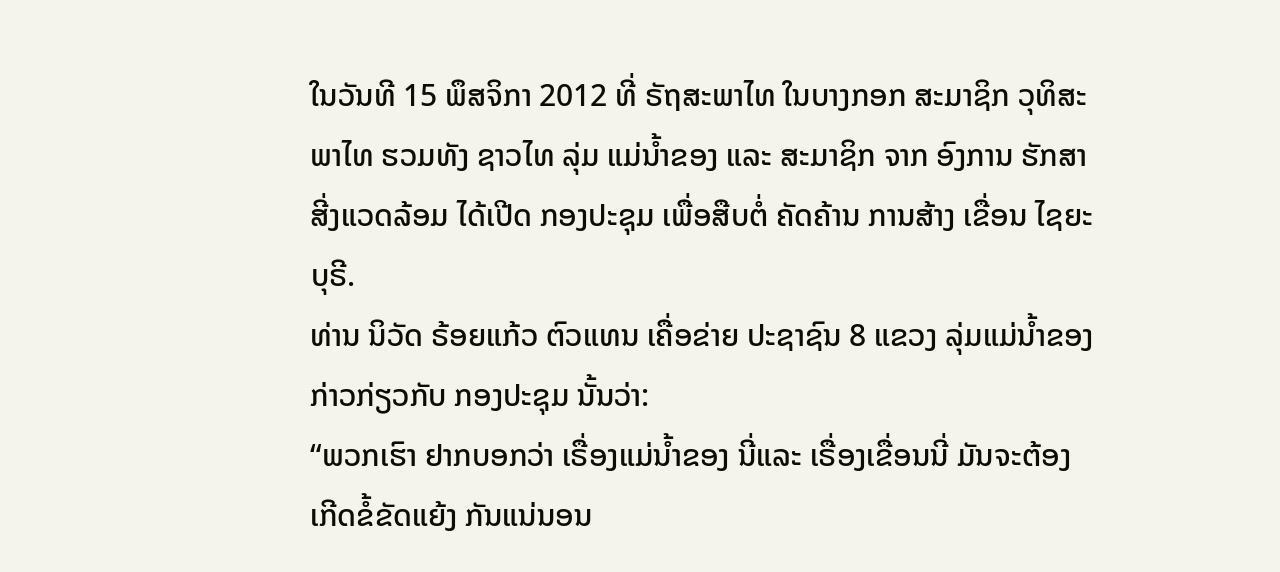ໃນວັນທີ 15 ພຶສຈິກາ 2012 ທີ່ ຣັຖສະພາໄທ ໃນບາງກອກ ສະມາຊິກ ວຸທິສະພາໄທ ຮວມທັງ ຊາວໄທ ລຸ່ມ ແມ່ນໍ້າຂອງ ແລະ ສະມາຊິກ ຈາກ ອົງການ ຮັກສາ ສີ່ງແວດລ້ອມ ໄດ້ເປີດ ກອງປະຊຸມ ເພື່ອສືບຕໍ່ ຄັດຄ້ານ ການສ້າງ ເຂື່ອນ ໄຊຍະບຸຣີ.
ທ່ານ ນິວັດ ຣ້ອຍແກ້ວ ຕົວແທນ ເຄື່ອຂ່າຍ ປະຊາຊົນ 8 ແຂວງ ລຸ່ມແມ່ນ້ຳຂອງ ກ່າວກ່ຽວກັບ ກອງປະຊຸມ ນັ້ນວ່າ:
“ພວກເຮົາ ຢາກບອກວ່າ ເຣື່ອງແມ່ນ້ຳຂອງ ນີ່ແລະ ເຣື່ອງເຂື່ອນນີ່ ມັນຈະຕ້ອງ ເກີດຂໍ້ຂັດແຍ້ງ ກັນແນ່ນອນ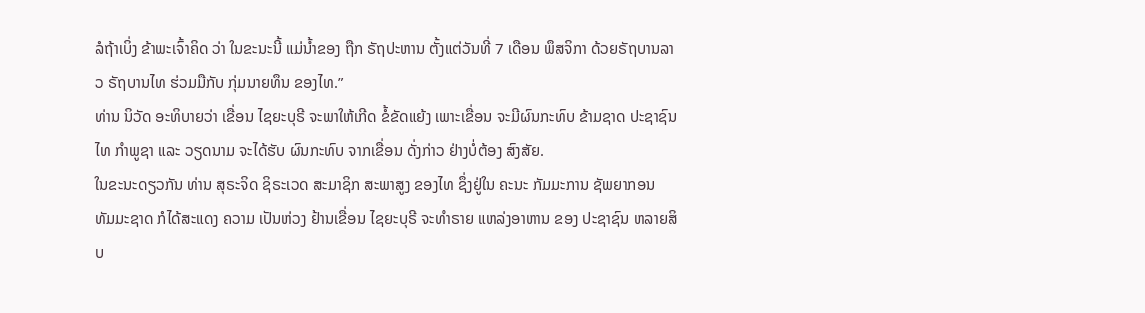ລໍຖ້າເບິ່ງ ຂ້າພະເຈົ້າຄິດ ວ່າ ໃນຂະນະນີ້ ແມ່ນ້ຳຂອງ ຖືກ ຣັຖປະຫານ ຕັ້ງແຕ່ວັນທີ່ 7 ເດືອນ ພຶສຈິກາ ດ້ວຍຣັຖບານລາວ ຣັຖບານໄທ ຮ່ວມມືກັບ ກຸ່ມນາຍທຶນ ຂອງໄທ.”
ທ່ານ ນິວັດ ອະທິບາຍວ່າ ເຂື່ອນ ໄຊຍະບຸຣີ ຈະພາໃຫ້ເກີດ ຂໍ້ຂັດແຍ້ງ ເພາະເຂື່ອນ ຈະມີຜົນກະທົບ ຂ້າມຊາດ ປະຊາຊົນ ໄທ ກຳພູຊາ ແລະ ວຽດນາມ ຈະໄດ້ຮັບ ຜົນກະທົບ ຈາກເຂື່ອນ ດັ່ງກ່າວ ຢ່າງບໍ່ຕ້ອງ ສົງສັຍ.
ໃນຂະນະດຽວກັນ ທ່ານ ສຸຣະຈິດ ຊິຣະເວດ ສະມາຊິກ ສະພາສູງ ຂອງໄທ ຊຶ່ງຢູ່ໃນ ຄະນະ ກັມມະການ ຊັພຍາກອນ ທັມມະຊາດ ກໍໄດ້ສະແດງ ຄວາມ ເປັນຫ່ວງ ຢ້ານເຂື່ອນ ໄຊຍະບຸຣີ ຈະທຳຣາຍ ແຫລ່ງອາຫານ ຂອງ ປະຊາຊົນ ຫລາຍສິບ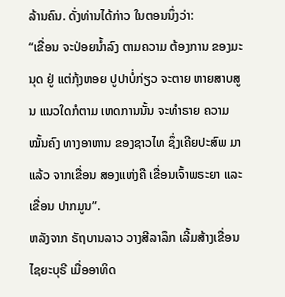ລ້ານຄົນ. ດັ່ງທ່ານໄດ້ກ່າວ ໃນຕອນນຶ່ງວ່າ:
“ເຂື່ອນ ຈະປ່ອຍນ້ຳລົງ ຕາມຄວາມ ຕ້ອງການ ຂອງມະນຸດ ຢູ່ ແຕ່ກຸ້ງຫອຍ ປູປາບໍ່ກ່ຽວ ຈະຕາຍ ຫາຍສາບສູນ ແນວໃດກໍຕາມ ເຫດການນັ້ນ ຈະທຳຣາຍ ຄວາມໝັ້ນຄົງ ທາງອາຫານ ຂອງຊາວໄທ ຊຶ່ງເຄີຍປະສົພ ມາແລ້ວ ຈາກເຂື່ອນ ສອງແຫ່ງຄື ເຂື່ອນເຈົ້າພຣະຍາ ແລະ ເຂື່ອນ ປາກມູນ”.
ຫລັງຈາກ ຣັຖບານລາວ ວາງສີລາລຶກ ເລີ້ມສ້າງເຂື່ອນ ໄຊຍະບຸຣີ ເມື່ອອາທິດ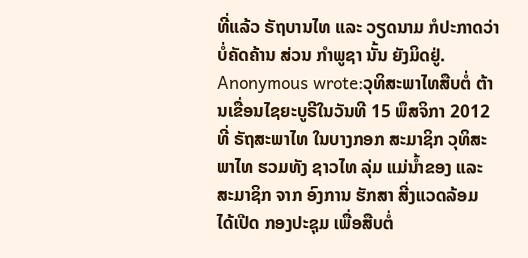ທີ່ແລ້ວ ຣັຖບານໄທ ແລະ ວຽດນາມ ກໍປະກາດວ່າ ບໍ່ຄັດຄ້ານ ສ່ວນ ກຳພູຊາ ນັ້ນ ຍັງມິດຢູ່.
Anonymous wrote:ວຸທິສະພາໄທສືບຕໍ່ ຕ້ານເຂື່ອນໄຊຍະບູຣີໃນວັນທີ 15 ພຶສຈິກາ 2012 ທີ່ ຣັຖສະພາໄທ ໃນບາງກອກ ສະມາຊິກ ວຸທິສະພາໄທ ຮວມທັງ ຊາວໄທ ລຸ່ມ ແມ່ນໍ້າຂອງ ແລະ ສະມາຊິກ ຈາກ ອົງການ ຮັກສາ ສີ່ງແວດລ້ອມ ໄດ້ເປີດ ກອງປະຊຸມ ເພື່ອສືບຕໍ່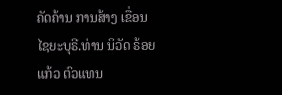ຄັດຄ້ານ ການສ້າງ ເຂື່ອນ ໄຊຍະບຸຣີ.ທ່ານ ນິວັດ ຣ້ອຍແກ້ວ ຕົວແທນ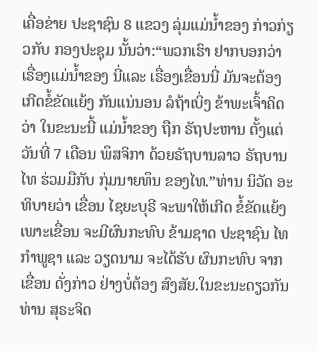ເຄື່ອຂ່າຍ ປະຊາຊົນ 8 ແຂວງ ລຸ່ມແມ່ນ້ຳຂອງ ກ່າວກ່ຽວກັບ ກອງປະຊຸມ ນັ້ນວ່າ:“ພວກເຮົາ ຢາກບອກວ່າ ເຣື່ອງແມ່ນ້ຳຂອງ ນີ່ແລະ ເຣື່ອງເຂື່ອນນີ່ ມັນຈະຕ້ອງ ເກີດຂໍ້ຂັດແຍ້ງ ກັນແນ່ນອນ ລໍຖ້າເບິ່ງ ຂ້າພະເຈົ້າຄິດ ວ່າ ໃນຂະນະນີ້ ແມ່ນ້ຳຂອງ ຖືກ ຣັຖປະຫານ ຕັ້ງແຕ່ວັນທີ່ 7 ເດືອນ ພຶສຈິກາ ດ້ວຍຣັຖບານລາວ ຣັຖບານໄທ ຮ່ວມມືກັບ ກຸ່ມນາຍທຶນ ຂອງໄທ.”ທ່ານ ນິວັດ ອະທິບາຍວ່າ ເຂື່ອນ ໄຊຍະບຸຣີ ຈະພາໃຫ້ເກີດ ຂໍ້ຂັດແຍ້ງ ເພາະເຂື່ອນ ຈະມີຜົນກະທົບ ຂ້າມຊາດ ປະຊາຊົນ ໄທ ກຳພູຊາ ແລະ ວຽດນາມ ຈະໄດ້ຮັບ ຜົນກະທົບ ຈາກເຂື່ອນ ດັ່ງກ່າວ ຢ່າງບໍ່ຕ້ອງ ສົງສັຍ.ໃນຂະນະດຽວກັນ ທ່ານ ສຸຣະຈິດ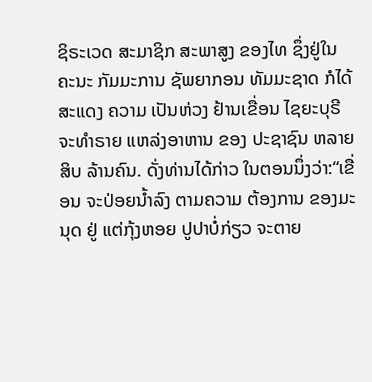ຊິຣະເວດ ສະມາຊິກ ສະພາສູງ ຂອງໄທ ຊຶ່ງຢູ່ໃນ ຄະນະ ກັມມະການ ຊັພຍາກອນ ທັມມະຊາດ ກໍໄດ້ສະແດງ ຄວາມ ເປັນຫ່ວງ ຢ້ານເຂື່ອນ ໄຊຍະບຸຣີ ຈະທຳຣາຍ ແຫລ່ງອາຫານ ຂອງ ປະຊາຊົນ ຫລາຍສິບ ລ້ານຄົນ. ດັ່ງທ່ານໄດ້ກ່າວ ໃນຕອນນຶ່ງວ່າ:“ເຂື່ອນ ຈະປ່ອຍນ້ຳລົງ ຕາມຄວາມ ຕ້ອງການ ຂອງມະນຸດ ຢູ່ ແຕ່ກຸ້ງຫອຍ ປູປາບໍ່ກ່ຽວ ຈະຕາຍ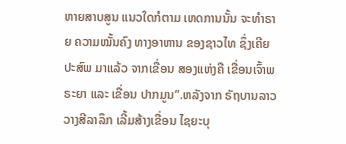ຫາຍສາບສູນ ແນວໃດກໍຕາມ ເຫດການນັ້ນ ຈະທຳຣາຍ ຄວາມໝັ້ນຄົງ ທາງອາຫານ ຂອງຊາວໄທ ຊຶ່ງເຄີຍປະສົພ ມາແລ້ວ ຈາກເຂື່ອນ ສອງແຫ່ງຄື ເຂື່ອນເຈົ້າພຣະຍາ ແລະ ເຂື່ອນ ປາກມູນ”.ຫລັງຈາກ ຣັຖບານລາວ ວາງສີລາລຶກ ເລີ້ມສ້າງເຂື່ອນ ໄຊຍະບຸ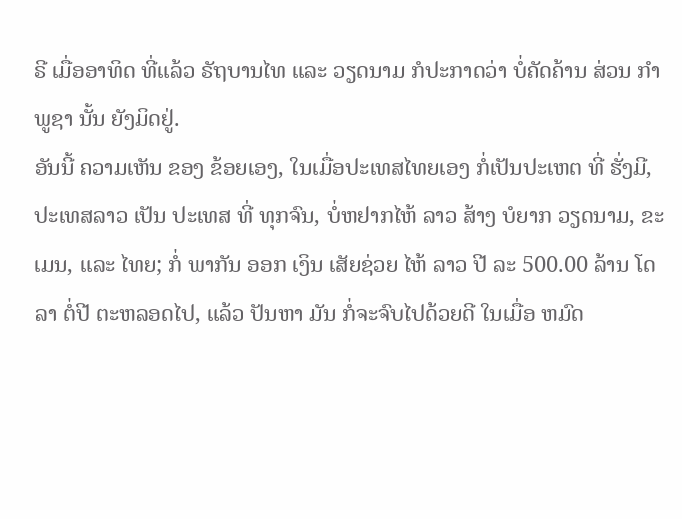ຣີ ເມື່ອອາທິດ ທີ່ແລ້ວ ຣັຖບານໄທ ແລະ ວຽດນາມ ກໍປະກາດວ່າ ບໍ່ຄັດຄ້ານ ສ່ວນ ກຳພູຊາ ນັ້ນ ຍັງມິດຢູ່.
ອັນນີ້ ຄວາມເຫັນ ຂອງ ຂ້ອຍເອງ, ໃນເມື່ອປະເທສໄທຍເອງ ກໍ່ເປັນປະເຫຕ ທີ່ ຮັ່ງມີ, ປະເທສລາວ ເປັນ ປະເທສ ທີ່ ທຸກຈົນ, ບໍ່ຫຢາກໄຫ້ ລາວ ສ້າງ ບໍຍາກ ວຽດນາມ, ຂະເມນ, ແລະ ໄທຍ; ກໍ່ ພາກັນ ອອກ ເງິນ ເສັຍຊ່ວຍ ໄຫ້ ລາວ ປີ ລະ 500.00 ລ້ານ ໂດລາ ຕໍ່ປີ ຕະຫລອດໄປ, ແລ້ວ ປັນຫາ ມັນ ກໍ່ຈະຈົບໄປດ້ວຍດີ ໃນເມື່ອ ຫມົດ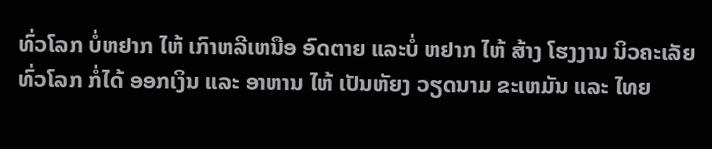ທົ່ວໂລກ ບໍ່ຫຢາກ ໄຫ້ ເກົາຫລີເຫນືອ ອົດຕາຍ ແລະບໍ່ ຫຢາກ ໄຫ້ ສ້າງ ໂຮງງານ ນິວຄະເລັຍ ທົ່ວໂລກ ກໍ່ໄດ້ ອອກເງິນ ແລະ ອາຫານ ໄຫ້ ເປັນຫັຍງ ວຽດນາມ ຂະເຫມັນ ແລະ ໄທຍ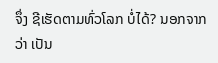ຈຶ່ງ ຊີເຮັດຕາມທົ່ວໂລກ ບໍ່ໄດ້? ນອກຈາກ ວ່າ ເປັນ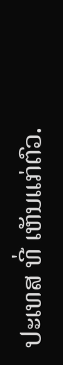ປະເທສ ທີ່ ເຫັນແກ່ຕົວ.